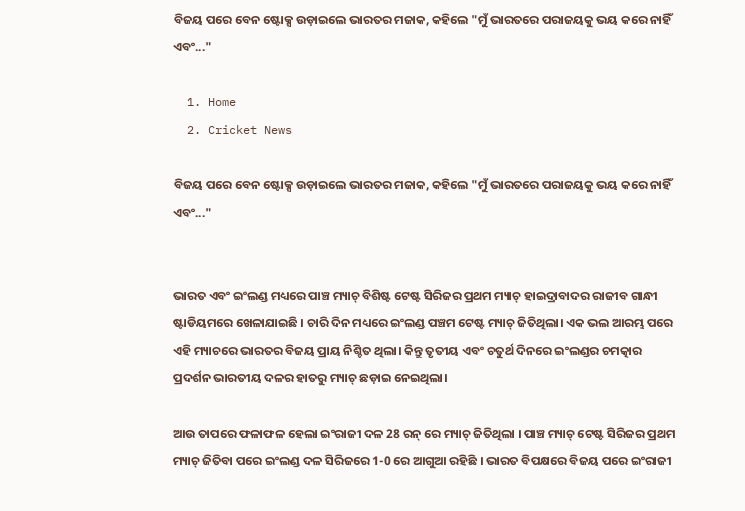ବିଜୟ ପରେ ବେନ ଷ୍ଟୋକ୍ସ ଉଡ଼ାଇଲେ ଭାରତର ମଜାକ, କହିଲେ "ମୁଁ ଭାରତରେ ପରାଜୟକୁ ଭୟ କରେ ନାହିଁ ଏବଂ..."

  1. Home
  2. Cricket News

ବିଜୟ ପରେ ବେନ ଷ୍ଟୋକ୍ସ ଉଡ଼ାଇଲେ ଭାରତର ମଜାକ, କହିଲେ "ମୁଁ ଭାରତରେ ପରାଜୟକୁ ଭୟ କରେ ନାହିଁ ଏବଂ..."


ଭାରତ ଏବଂ ଇଂଲଣ୍ଡ ମଧ୍ୟରେ ପାଞ୍ଚ ମ୍ୟାଚ୍ ବିଶିଷ୍ଟ ଟେଷ୍ଟ ସିରିଜର ପ୍ରଥମ ମ୍ୟାଚ୍ ହାଇଦ୍ରାବାଦର ରାଜୀବ ଗାନ୍ଧୀ ଷ୍ଟାଡିୟମରେ ଖେଳାଯାଇଛି । ଚାରି ଦିନ ମଧ୍ୟରେ ଇଂଲଣ୍ଡ ପଞ୍ଚମ ଟେଷ୍ଟ ମ୍ୟାଚ୍ ଜିତିଥିଲା। ଏକ ଭଲ ଆରମ୍ଭ ପରେ ଏହି ମ୍ୟାଚରେ ଭାରତର ବିଜୟ ପ୍ରାୟ ନିଶ୍ଚିତ ଥିଲା। କିନ୍ତୁ ତୃତୀୟ ଏବଂ ଚତୁର୍ଥ ଦିନରେ ଇଂଲଣ୍ଡର ଚମତ୍କାର ପ୍ରଦର୍ଶନ ଭାରତୀୟ ଦଳର ହାତରୁ ମ୍ୟାଚ୍ ଛଡ଼ାଇ ନେଇଥିଲା।

ଆଉ ତାପରେ ଫଳାଫଳ ହେଲା ଇଂରାଜୀ ଦଳ 28 ରନ୍ ରେ ମ୍ୟାଚ୍ ଜିତିଥିଲା । ପାଞ୍ଚ ମ୍ୟାଚ୍ ଟେଷ୍ଟ ସିରିଜର ପ୍ରଥମ ମ୍ୟାଚ୍ ଜିତିବା ପରେ ଇଂଲଣ୍ଡ ଦଳ ସିରିଜରେ 1-0 ରେ ଆଗୁଆ ରହିଛି । ଭାରତ ବିପକ୍ଷରେ ବିଜୟ ପରେ ଇଂରାଜୀ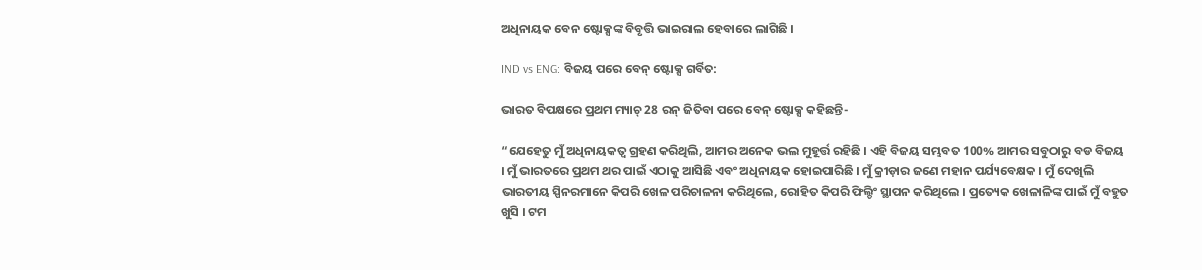ଅଧିନାୟକ ବେନ ଷ୍ଟୋକ୍ସଙ୍କ ବିବୃତ୍ତି ଭାଇରାଲ ହେବାରେ ଲାଗିଛି ।

IND vs ENG: ବିଜୟ ପରେ ବେନ୍ ଷ୍ଟୋକ୍ସ ଗର୍ବିତ:

ଭାରତ ବିପକ୍ଷରେ ପ୍ରଥମ ମ୍ୟାଚ୍ 28 ରନ୍ ଜିତିବା ପରେ ବେନ୍ ଷ୍ଟୋକ୍ସ କହିଛନ୍ତି-

“ଯେହେତୁ ମୁଁ ଅଧିନାୟକତ୍ୱ ଗ୍ରହଣ କରିଥିଲି, ଆମର ଅନେକ ଭଲ ମୁହୂର୍ତ୍ତ ରହିଛି । ଏହି ବିଜୟ ସମ୍ଭବତ 100% ଆମର ସବୁଠାରୁ ବଡ ବିଜୟ । ମୁଁ ଭାରତରେ ପ୍ରଥମ ଥର ପାଇଁ ଏଠାକୁ ଆସିଛି ଏବଂ ଅଧିନାୟକ ହୋଇପାରିଛି । ମୁଁ କ୍ରୀଡ଼ାର ଜଣେ ମହାନ ପର୍ଯ୍ୟବେକ୍ଷକ । ମୁଁ ଦେଖିଲି ଭାରତୀୟ ସ୍ପିନରମାନେ କିପରି ଖେଳ ପରିଚାଳନା କରିଥିଲେ, ରୋହିତ କିପରି ଫିଲ୍ଡିଂ ସ୍ଥାପନ କରିଥିଲେ । ପ୍ରତ୍ୟେକ ଖେଳାଳିଙ୍କ ପାଇଁ ମୁଁ ବହୁତ ଖୁସି । ଟମ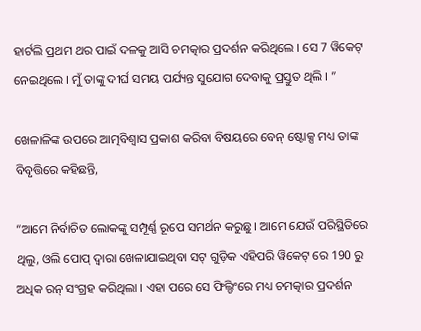ହାର୍ଟଲି ପ୍ରଥମ ଥର ପାଇଁ ଦଳକୁ ଆସି ଚମତ୍କାର ପ୍ରଦର୍ଶନ କରିଥିଲେ । ସେ 7 ୱିକେଟ୍ ନେଇଥିଲେ । ମୁଁ ତାଙ୍କୁ ଦୀର୍ଘ ସମୟ ପର୍ଯ୍ୟନ୍ତ ସୁଯୋଗ ଦେବାକୁ ପ୍ରସ୍ତୁତ ଥିଲି । ”

ଖେଳାଳିଙ୍କ ଉପରେ ଆତ୍ମବିଶ୍ୱାସ ପ୍ରକାଶ କରିବା ବିଷୟରେ ବେନ୍ ଷ୍ଟୋକ୍ସ ମଧ୍ୟ ତାଙ୍କ ବିବୃତ୍ତିରେ କହିଛନ୍ତି,

“ଆମେ ନିର୍ବାଚିତ ଲୋକଙ୍କୁ ସମ୍ପୂର୍ଣ୍ଣ ରୂପେ ସମର୍ଥନ କରୁଛୁ । ଆମେ ଯେଉଁ ପରିସ୍ଥିତିରେ ଥିଲୁ, ଓଲି ପୋପ୍ ଦ୍ୱାରା ଖେଳାଯାଇଥିବା ସଟ୍ ଗୁଡ଼ିକ ଏହିପରି ୱିକେଟ୍ ରେ 190 ରୁ ଅଧିକ ରନ୍ ସଂଗ୍ରହ କରିଥିଲା । ଏହା ପରେ ସେ ଫିଲ୍ଡିଂରେ ମଧ୍ୟ ଚମତ୍କାର ପ୍ରଦର୍ଶନ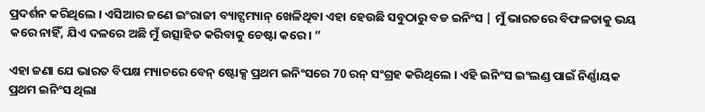ପ୍ରଦର୍ଶନ କରିଥିଲେ । ଏସିଆର ଜଣେ ଇଂରାଜୀ ବ୍ୟାଟ୍ସମ୍ୟାନ୍ ଖେଳିଥିବା ଏହା ହେଉଛି ସବୁଠାରୁ ବଡ ଇନିଂସ | ମୁଁ ଭାରତରେ ବିଫଳତାକୁ ଭୟ କରେ ନାହିଁ, ଯିଏ ଦଳରେ ଅଛି ମୁଁ ଉତ୍ସାହିତ କରିବାକୁ ଚେଷ୍ଟା କରେ। ”

ଏହା ଜଣା ଯେ ଭାରତ ବିପକ୍ଷ ମ୍ୟାଚରେ ବେନ୍ ଷ୍ଟୋକ୍ସ ପ୍ରଥମ ଇନିଂସରେ 70 ରନ୍ ସଂଗ୍ରହ କରିଥିଲେ । ଏହି ଇନିଂସ ଇଂଲଣ୍ଡ ପାଇଁ ନିର୍ଣ୍ଣାୟକ ପ୍ରଥମ ଇନିଂସ ଥିଲା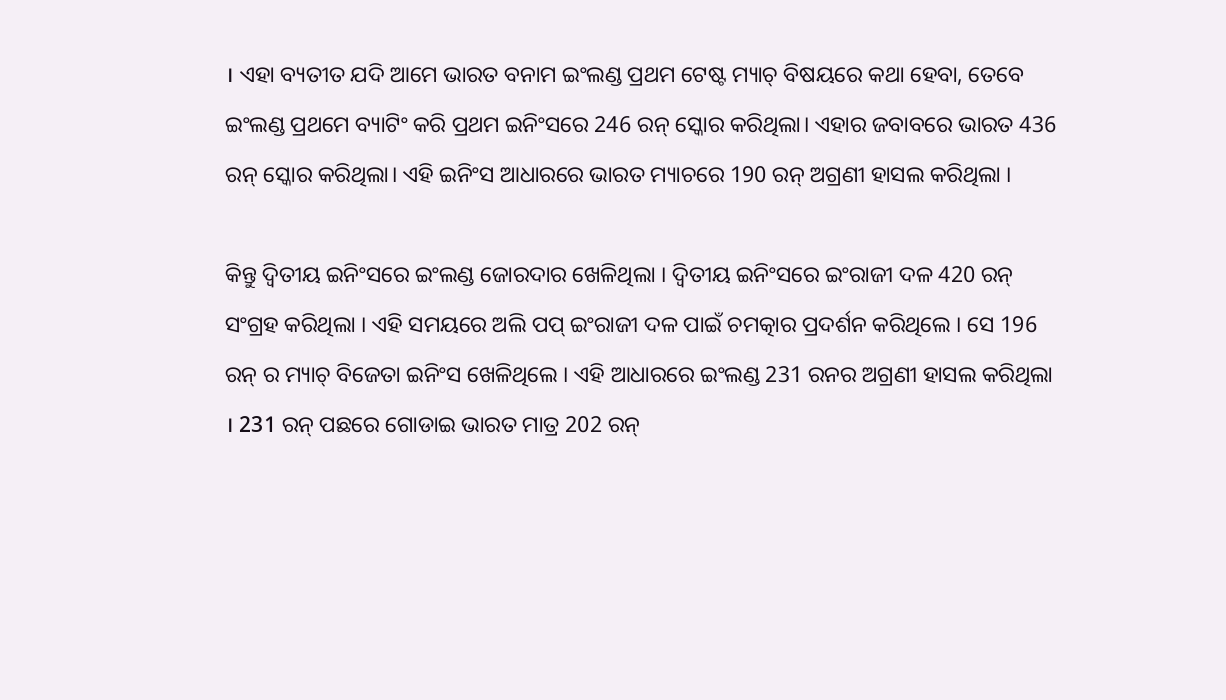। ଏହା ବ୍ୟତୀତ ଯଦି ଆମେ ଭାରତ ବନାମ ଇଂଲଣ୍ଡ ପ୍ରଥମ ଟେଷ୍ଟ ମ୍ୟାଚ୍ ବିଷୟରେ କଥା ହେବା, ତେବେ ଇଂଲଣ୍ଡ ପ୍ରଥମେ ବ୍ୟାଟିଂ କରି ପ୍ରଥମ ଇନିଂସରେ 246 ରନ୍ ସ୍କୋର କରିଥିଲା। ଏହାର ଜବାବରେ ଭାରତ 436 ରନ୍ ସ୍କୋର କରିଥିଲା। ଏହି ଇନିଂସ ଆଧାରରେ ଭାରତ ମ୍ୟାଚରେ 190 ରନ୍ ଅଗ୍ରଣୀ ହାସଲ କରିଥିଲା ।

କିନ୍ତୁ ଦ୍ୱିତୀୟ ଇନିଂସରେ ଇଂଲଣ୍ଡ ଜୋରଦାର ଖେଳିଥିଲା । ଦ୍ୱିତୀୟ ଇନିଂସରେ ଇଂରାଜୀ ଦଳ 420 ରନ୍ ସଂଗ୍ରହ କରିଥିଲା । ଏହି ସମୟରେ ଅଲି ପପ୍ ଇଂରାଜୀ ଦଳ ପାଇଁ ଚମତ୍କାର ପ୍ରଦର୍ଶନ କରିଥିଲେ । ସେ 196 ରନ୍ ର ମ୍ୟାଚ୍ ବିଜେତା ଇନିଂସ ଖେଳିଥିଲେ । ଏହି ଆଧାରରେ ଇଂଲଣ୍ଡ 231 ରନର ଅଗ୍ରଣୀ ହାସଲ କରିଥିଲା । 231 ରନ୍ ପଛରେ ଗୋଡାଇ ଭାରତ ମାତ୍ର 202 ରନ୍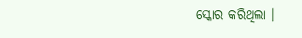ସ୍କୋର କରିଥିଲା ।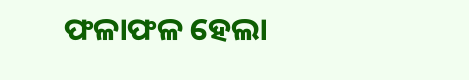ଫଳାଫଳ ହେଲା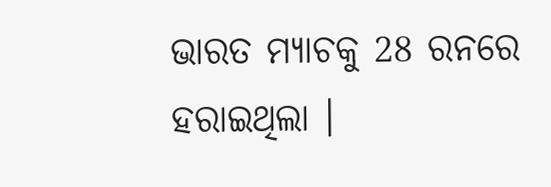ଭାରତ ମ୍ୟାଚକୁ 28 ରନରେ ହରାଇଥିଲା ।